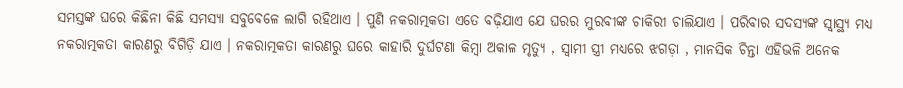ସମସ୍ତଙ୍କ ଘରେ କିଛିନା କିଛି ସମସ୍ୟା ସବୁବେଳେ ଲାଗି ରହିଥାଏ । ପୁଣି ନକରାତ୍ମକତା ଏତେ ବଢ଼ିଯାଏ ଯେ ଘରର ମୁରବୀଙ୍କ ଚାକିରୀ ଚାଲିଯାଏ । ପରିବାର ସଦସ୍ୟଙ୍କ ସ୍ୱାସ୍ଥ୍ୟ ମଧ୍ୟ ନକରାତ୍ମକତା କାରଣରୁ ବିଗିଡ଼ି ଯାଏ । ନକରାତ୍ମକତା କାରଣରୁ ଘରେ କାହାରି ଦୁର୍ଘଟଣା କିମ୍ବା ଅକାଳ ମୃତ୍ୟୁ , ସ୍ୱାମୀ ସ୍ତ୍ରୀ ମଧ୍ୟରେ ଝଗଡ଼ା , ମାନସିକ ଚିନ୍ତା ଏହିଭଳି ଅନେକ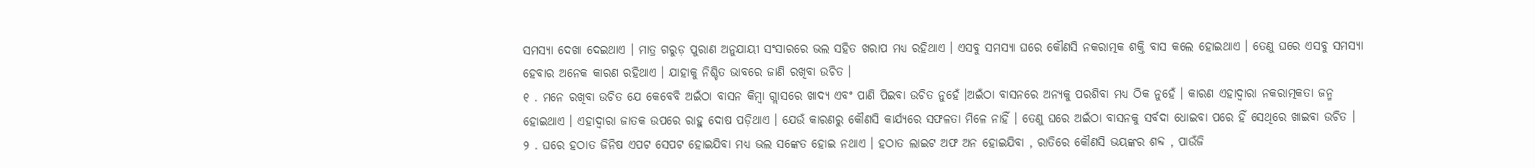ସମସ୍ୟା ଦେଖା ଦେଇଥାଏ । ମାତ୍ର ଗରୁଡ଼ ପୁରାଣ ଅନୁଯାୟୀ ସଂସାରରେ ଭଲ ସହିତ ଖରାପ ମଧ୍ୟ ରହିଥାଏ । ଏସବୁ ସମସ୍ୟା ଘରେ କୌଣସି ନକରାତ୍ମକ ଶକ୍ତି ବାସ କଲେ ହୋଇଥାଏ । ତେଣୁ ଘରେ ଏସବୁ ସମସ୍ୟା ହେବାର ଅନେକ କାରଣ ରହିଥାଏ । ଯାହାକୁ ନିଶ୍ଚିତ ଭାବରେ ଜାଣି ରଖିବା ଉଚିତ ।
୧ . ମନେ ରଖିବା ଉଚିତ ଯେ କେବେବି ଅଇଁଠା ବାସନ କିମ୍ବା ଗ୍ଲାସରେ ଖାଦ୍ୟ ଏବଂ ପାଣି ପିଇବା ଉଚିତ ନୁହେଁ ।ଅଇଁଠା ବାସନରେ ଅନ୍ୟକୁ ପରଶିବା ମଧ୍ୟ ଠିକ ନୁହେଁ । କାରଣ ଏହାଦ୍ବାରା ନକରାତ୍ମକତା ଜନ୍ମ ହୋଇଥାଏ । ଏହାଦ୍ବାରା ଜାତକ ଉପରେ ରାହୁ ଦୋଷ ପଡ଼ିଥାଏ । ଯେଉଁ କାରଣରୁ କୌଣସି କାର୍ଯ୍ୟରେ ସଫଳତା ମିଳେ ନାହିଁ । ତେଣୁ ଘରେ ଅଇଁଠା ବାସନକୁ ସର୍ବଦା ଧୋଇବା ପରେ ହିଁ ସେଥିରେ ଖାଇବା ଉଚିତ ।
୨ . ଘରେ ହଠାତ ଜିନିଷ ଏପଟ ସେପଟ ହୋଇଯିବା ମଧ୍ୟ ଭଲ ସଙ୍କେତ ହୋଇ ନଥାଏ । ହଠାତ ଲାଇଟ ଅଫ ଅନ ହୋଇଯିବା , ରାତିରେ କୌଣସି ଭୟଙ୍କର ଶବ୍ଦ , ପାଉଁଜି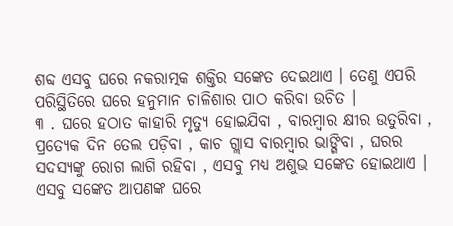ଶବ୍ଦ ଏସବୁ ଘରେ ନକରାତ୍ମକ ଶକ୍ତିର ସଙ୍କେତ ଦେଇଥାଏ । ତେଣୁ ଏପରି ପରିସ୍ଥିତିରେ ଘରେ ହନୁମାନ ଚାଳିଶାର ପାଠ କରିବା ଉଚିତ ।
୩ . ଘରେ ହଠାତ କାହାରି ମୃତ୍ୟୁ ହୋଇଯିବା , ବାରମ୍ବାର କ୍ଷୀର ଉତୁରିବା , ପ୍ରତ୍ୟେକ ଦିନ ତେଲ ପଡ଼ିବା , କାଚ ଗ୍ଲାସ ବାରମ୍ବାର ଭାଙ୍ଗିବା , ଘରର ସଦସ୍ୟଙ୍କୁ ରୋଗ ଲାଗି ରହିବା , ଏସବୁ ମଧ୍ୟ ଅଶୁଭ ସଙ୍କେତ ହୋଇଥାଏ । ଏସବୁ ସଙ୍କେତ ଆପଣଙ୍କ ଘରେ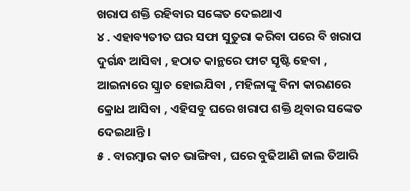ଖରାପ ଶକ୍ତି ରହିବାର ସଙ୍କେତ ଦେଇଥାଏ
୪ . ଏହାବ୍ୟତୀତ ଘର ସଫା ସୁତୁରା କରିବା ପରେ ବି ଖରାପ ଦୁର୍ଗନ୍ଧ ଆସିବା , ହଠାତ କାନ୍ଥରେ ଫାଟ ସୃଷ୍ଟି ହେବା , ଆଇନାରେ ସ୍କ୍ରାଚ ହୋଇଯିବା , ମହିଳାଙ୍କୁ ବିନା କାରଣରେ କ୍ରୋଧ ଆସିବା , ଏହିସବୁ ଘରେ ଖରାପ ଶକ୍ତି ଥିବାର ସଙ୍କେତ ଦେଇଥାନ୍ତି ।
୫ . ବାରମ୍ବାର କାଚ ଭାଙ୍ଗିବା , ଘରେ ବୁଢିଆଣି ଜାଲ ତିଆରି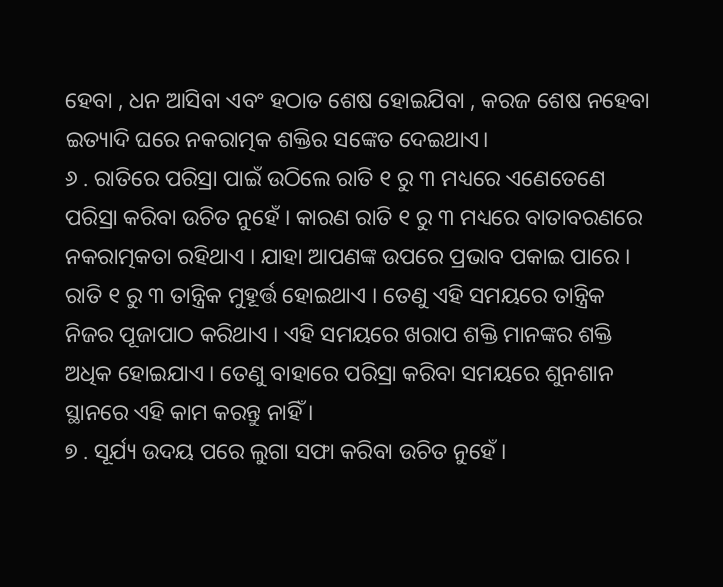ହେବା , ଧନ ଆସିବା ଏବଂ ହଠାତ ଶେଷ ହୋଇଯିବା , କରଜ ଶେଷ ନହେବା ଇତ୍ୟାଦି ଘରେ ନକରାତ୍ମକ ଶକ୍ତିର ସଙ୍କେତ ଦେଇଥାଏ।
୬ . ରାତିରେ ପରିସ୍ରା ପାଇଁ ଉଠିଲେ ରାତି ୧ ରୁ ୩ ମଧ୍ୟରେ ଏଣେତେଣେ ପରିସ୍ରା କରିବା ଉଚିତ ନୁହେଁ । କାରଣ ରାତି ୧ ରୁ ୩ ମଧ୍ୟରେ ବାତାବରଣରେ ନକରାତ୍ମକତା ରହିଥାଏ । ଯାହା ଆପଣଙ୍କ ଉପରେ ପ୍ରଭାବ ପକାଇ ପାରେ । ରାତି ୧ ରୁ ୩ ତାନ୍ତ୍ରିକ ମୁହୂର୍ତ୍ତ ହୋଇଥାଏ । ତେଣୁ ଏହି ସମୟରେ ତାନ୍ତ୍ରିକ ନିଜର ପୂଜାପାଠ କରିଥାଏ । ଏହି ସମୟରେ ଖରାପ ଶକ୍ତି ମାନଙ୍କର ଶକ୍ତି ଅଧିକ ହୋଇଯାଏ । ତେଣୁ ବାହାରେ ପରିସ୍ରା କରିବା ସମୟରେ ଶୁନଶାନ ସ୍ଥାନରେ ଏହି କାମ କରନ୍ତୁ ନାହିଁ ।
୭ . ସୂର୍ଯ୍ୟ ଉଦୟ ପରେ ଲୁଗା ସଫା କରିବା ଉଚିତ ନୁହେଁ ।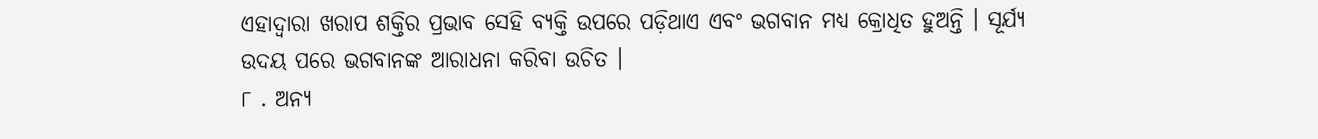ଏହାଦ୍ବାରା ଖରାପ ଶକ୍ତିର ପ୍ରଭାବ ସେହି ବ୍ୟକ୍ତି ଉପରେ ପଡ଼ିଥାଏ ଏବଂ ଭଗବାନ ମଧ୍ୟ କ୍ରୋଧିତ ହୁଅନ୍ତି । ସୂର୍ଯ୍ୟ ଉଦୟ ପରେ ଭଗବାନଙ୍କ ଆରାଧନା କରିବା ଉଚିତ ।
୮ . ଅନ୍ୟ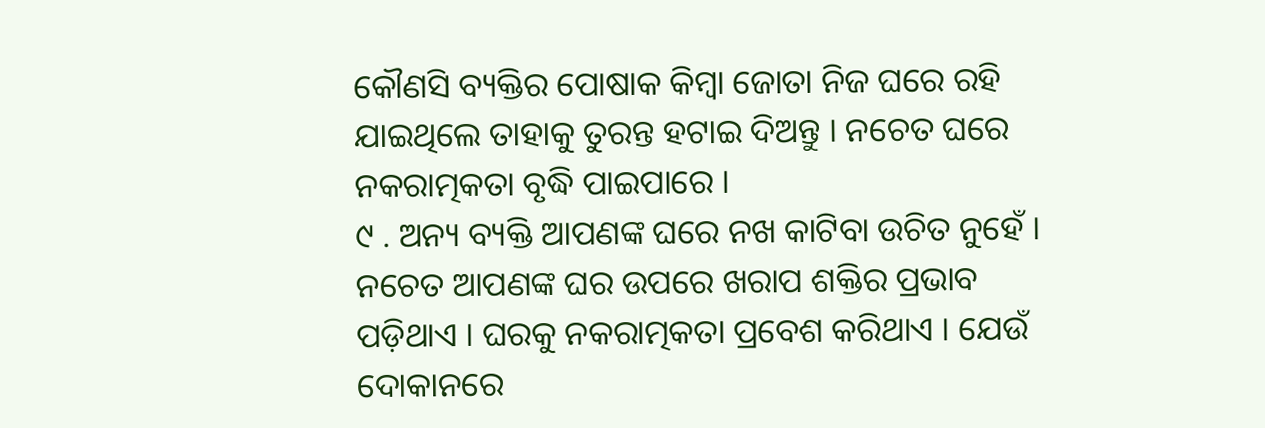କୌଣସି ବ୍ୟକ୍ତିର ପୋଷାକ କିମ୍ବା ଜୋତା ନିଜ ଘରେ ରହି ଯାଇଥିଲେ ତାହାକୁ ତୁରନ୍ତ ହଟାଇ ଦିଅନ୍ତୁ । ନଚେତ ଘରେ ନକରାତ୍ମକତା ବୃଦ୍ଧି ପାଇପାରେ ।
୯ . ଅନ୍ୟ ବ୍ୟକ୍ତି ଆପଣଙ୍କ ଘରେ ନଖ କାଟିବା ଉଚିତ ନୁହେଁ । ନଚେତ ଆପଣଙ୍କ ଘର ଉପରେ ଖରାପ ଶକ୍ତିର ପ୍ରଭାବ ପଡ଼ିଥାଏ । ଘରକୁ ନକରାତ୍ମକତା ପ୍ରବେଶ କରିଥାଏ । ଯେଉଁ ଦୋକାନରେ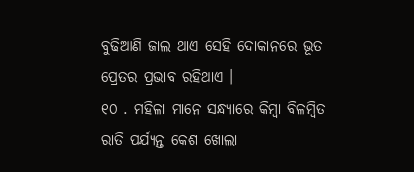ବୁଢିଆଣି ଜାଲ ଥାଏ ସେହି ଦୋକାନରେ ଭୂତ ପ୍ରେତର ପ୍ରଭାବ ରହିଥାଏ ।
୧୦ . ମହିଳା ମାନେ ସନ୍ଧ୍ୟାରେ କିମ୍ବା ବିଳମ୍ବିତ ରାତି ପର୍ଯ୍ୟନ୍ତ କେଶ ଖୋଲା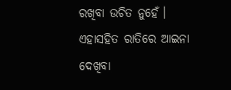ରଖିବା ଉଚିତ ନୁହେଁ । ଏହାସହିତ ରାତିରେ ଆଇନା ଦେଖିବା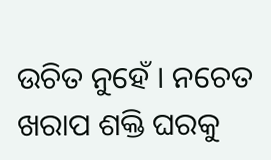ଉଚିତ ନୁହେଁ । ନଚେତ ଖରାପ ଶକ୍ତି ଘରକୁ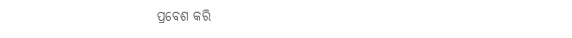ପ୍ରବେଶ କରି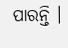ପାରନ୍ତି ।